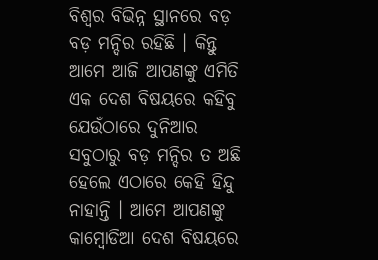ବିଶ୍ୱର ବିଭିନ୍ନ ସ୍ଥାନରେ ବଡ଼ ବଡ଼ ମନ୍ଦିର ରହିଛି । କିନ୍ତୁ ଆମେ ଆଜି ଆପଣଙ୍କୁ ଏମିତି ଏକ ଦେଶ ବିଷୟରେ କହିବୁ ଯେଉଁଠାରେ ଦୁନିଆର ସବୁଠାରୁ ବଡ଼ ମନ୍ଦିର ତ ଅଛି ହେଲେ ଏଠାରେ କେହି ହିନ୍ଦୁ ନାହାନ୍ତି । ଆମେ ଆପଣଙ୍କୁ କାମ୍ବୋଡିଆ ଦେଶ ବିଷୟରେ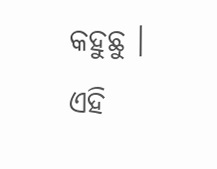କହୁଛୁ । ଏହି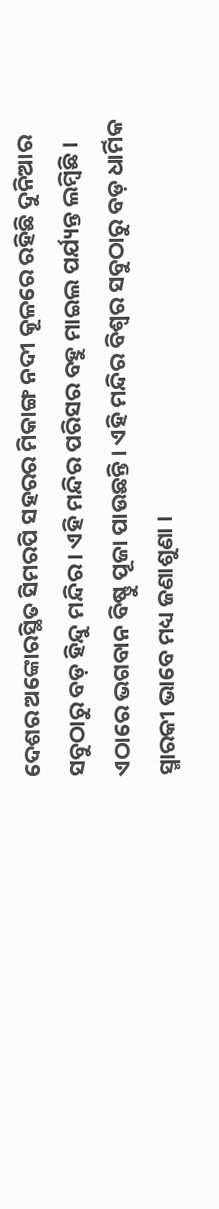ଦେଶର ଅଙ୍କୋରସ୍ଥିତ ସିମରପି ସହରର ମିକାଙ୍ଗ ନଦୀ କୂଳରେ ରହିଛି ଦୁନିଆର ସବୁଠାରୁ ବଡ଼ ହିନ୍ଦୁ ମନ୍ଦିର । ଏହି ମନ୍ଦିର ପରିସର ବହୁ ମାଇଲ ପର୍ଯ୍ୟନ୍ତ ଲମ୍ବିଛି । ଏଠାରେ ଭଗବାନ ବିଷ୍ଣୁ ପୂଜା ପାଉଛନ୍ତି । ଏହି ମନ୍ଦିର ବିଶ୍ୱର ସବୁଠାରୁ ବଡ଼ ଧାର୍ମିକ ସ୍ମାରକୀ ଭାବେ ମଧ୍ୟ ଜଣାଶୁଣା ।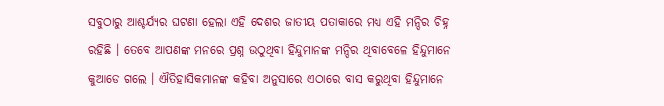ସବୁଠାରୁ ଆଶ୍ଚର୍ଯ୍ୟର ଘଟଣା ହେଲା ଏହି ଦେଶର ଜାତୀୟ ପତାକାରେ ମଧ୍ୟ ଏହି ମନ୍ଦିର ଚିହ୍ନ ରହିଛି । ତେବେ ଆପଣଙ୍କ ମନରେ ପ୍ରଶ୍ନ ଉଠୁଥିବା ହିନ୍ଦୁମାନଙ୍କ ମନ୍ଦିର ଥିବାବେଳେ ହିନ୍ଦୁମାନେ କୁଆଡେ ଗଲେ । ଐତିହାସିକମାନଙ୍କ କହିବା ଅନୁସାରେ ଏଠାରେ ବାସ କରୁଥିବା ହିନ୍ଦୁମାନେ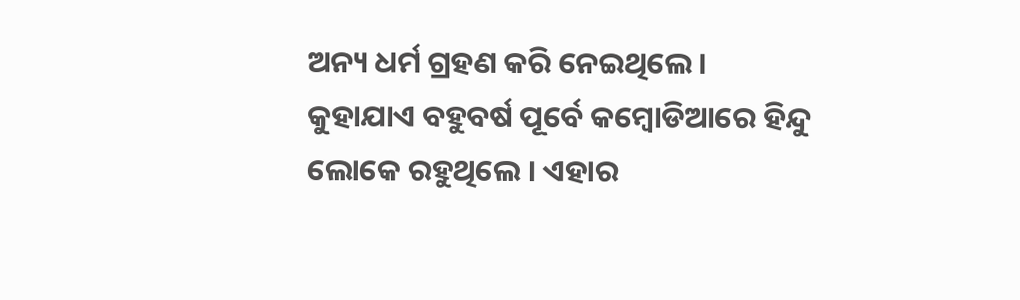ଅନ୍ୟ ଧର୍ମ ଗ୍ରହଣ କରି ନେଇଥିଲେ ।
କୁହାଯାଏ ବହୁବର୍ଷ ପୂର୍ବେ କମ୍ବୋଡିଆରେ ହିନ୍ଦୁ ଲୋକେ ରହୁଥିଲେ । ଏହାର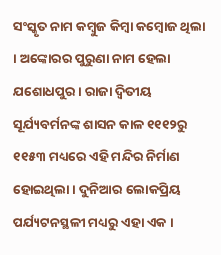ସଂସ୍କୃତ ନାମ କମ୍ବୁଜ କିମ୍ବା କମ୍ବୋଜ ଥିଲା । ଅଙ୍କୋରର ପୁରୁଣା ନାମ ହେଲା ଯଶୋଧପୁର । ରାଜା ଦ୍ୱିତୀୟ ସୂର୍ଯ୍ୟବର୍ମନଙ୍କ ଶାସନ କାଳ ୧୧୧୨ରୁ ୧୧୫୩ ମଧ୍ୟରେ ଏହି ମନ୍ଦିର ନିର୍ମାଣ ହୋଇଥିଲା । ଦୁନିଆର ଲୋକପ୍ରିୟ ପର୍ଯ୍ୟଟନସ୍ଥଳୀ ମଧ୍ୟରୁ ଏହା ଏକ ।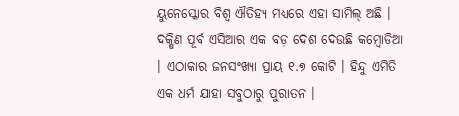ୟୁନେସ୍କୋର ବିଶ୍ୱ ଐତିହ୍ୟ ମଧ୍ୟରେ ଏହା ସାମିଲ୍ ଅଛି । ଦକ୍ଷିଣ ପୂର୍ବ ଏସିଆର ଏକ ବଡ଼ ଦେଶ ଦେଉଛି କମ୍ବୋଡିଆ । ଏଠାକାର ଜନସଂଖ୍ୟା ପ୍ରାୟ ୧.୭ କୋଟି । ହିନ୍ଦୁ ଏମିତି ଏକ ଧର୍ମ ଯାହା ସବୁଠାରୁ ପୁରାତନ ।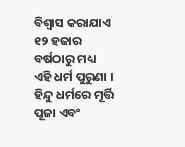ବିଶ୍ୱାସ କରାଯାଏ ୧୨ ହଜାର ବର୍ଷଠାରୁ ମଧ୍ୟ ଏହି ଧର୍ମ ପୁରୁଣା । ହିନ୍ଦୁ ଧର୍ମରେ ମୂର୍ତ୍ତି ପୂଜା ଏବଂ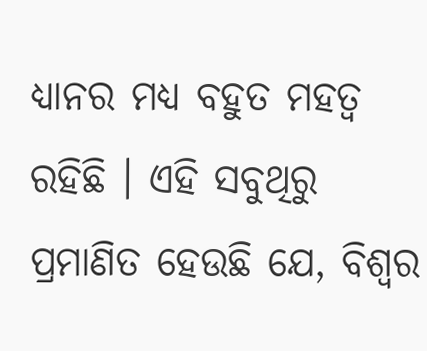ଧ୍ୟାନର ମଧ୍ୟ ବହୁତ ମହତ୍ୱ ରହିଛି । ଏହି ସବୁଥିରୁ ପ୍ରମାଣିତ ହେଉଛି ଯେ, ବିଶ୍ୱର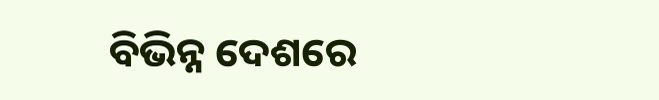ବିଭିନ୍ନ ଦେଶରେ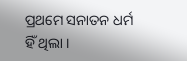ପ୍ରଥମେ ସନାତନ ଧର୍ମ ହିଁ ଥିଲା ।